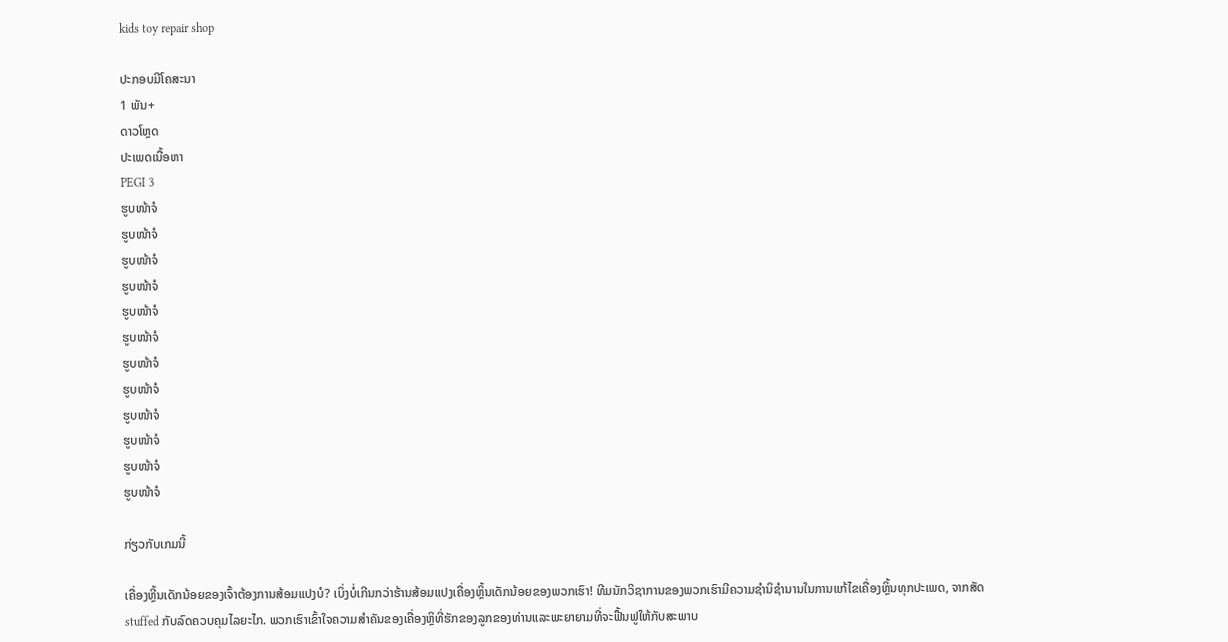kids toy repair shop

ປະກອບມີໂຄສະນາ
1 ພັນ+
ດາວໂຫຼດ
ປະເພດເນື້ອຫາ
PEGI 3
ຮູບໜ້າຈໍ
ຮູບໜ້າຈໍ
ຮູບໜ້າຈໍ
ຮູບໜ້າຈໍ
ຮູບໜ້າຈໍ
ຮູບໜ້າຈໍ
ຮູບໜ້າຈໍ
ຮູບໜ້າຈໍ
ຮູບໜ້າຈໍ
ຮູບໜ້າຈໍ
ຮູບໜ້າຈໍ
ຮູບໜ້າຈໍ

ກ່ຽວກັບເກມນີ້

ເຄື່ອງຫຼີ້ນເດັກນ້ອຍຂອງເຈົ້າຕ້ອງການສ້ອມແປງບໍ? ເບິ່ງບໍ່ເກີນກວ່າຮ້ານສ້ອມແປງເຄື່ອງຫຼິ້ນເດັກນ້ອຍຂອງພວກເຮົາ! ທີມນັກວິຊາການຂອງພວກເຮົາມີຄວາມຊໍານິຊໍານານໃນການແກ້ໄຂເຄື່ອງຫຼິ້ນທຸກປະເພດ, ຈາກສັດ stuffed ກັບລົດຄວບຄຸມໄລຍະໄກ. ພວກເຮົາເຂົ້າໃຈຄວາມສໍາຄັນຂອງເຄື່ອງຫຼິທີ່ຮັກຂອງລູກຂອງທ່ານແລະພະຍາຍາມທີ່ຈະຟື້ນຟູໃຫ້ກັບສະພາບ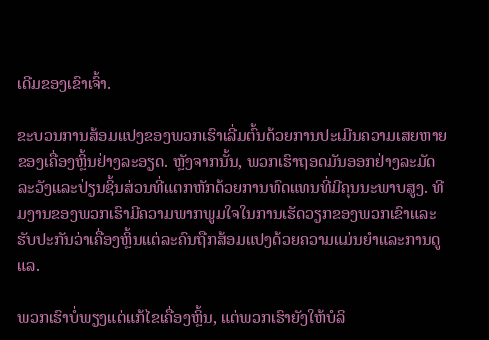ເດີມຂອງເຂົາເຈົ້າ.

ຂະບວນການສ້ອມແປງຂອງພວກເຮົາເລີ່ມຕົ້ນດ້ວຍການປະເມີນຄວາມເສຍຫາຍຂອງເຄື່ອງຫຼິ້ນຢ່າງລະອຽດ. ຫຼັງຈາກນັ້ນ, ພວກເຮົາຖອດມັນອອກຢ່າງລະມັດລະວັງແລະປ່ຽນຊິ້ນສ່ວນທີ່ແຕກຫັກດ້ວຍການທົດແທນທີ່ມີຄຸນນະພາບສູງ. ທີມງານຂອງພວກເຮົາມີຄວາມພາກພູມໃຈໃນການເຮັດວຽກຂອງພວກເຂົາແລະຮັບປະກັນວ່າເຄື່ອງຫຼິ້ນແຕ່ລະຄົນຖືກສ້ອມແປງດ້ວຍຄວາມແມ່ນຍໍາແລະການດູແລ.

ພວກເຮົາບໍ່ພຽງແຕ່ແກ້ໄຂເຄື່ອງຫຼິ້ນ, ແຕ່ພວກເຮົາຍັງໃຫ້ບໍລິ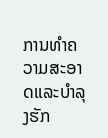ການທໍາຄວາມສະອາດແລະບໍາລຸງຮັກ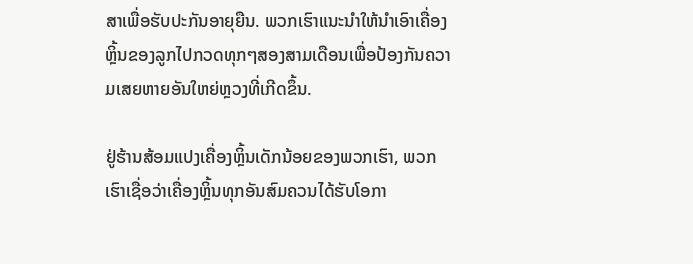ສາເພື່ອຮັບປະກັນອາຍຸຍືນ. ພວກເຮົາແນະນຳໃຫ້ນຳເອົາເຄື່ອງຫຼິ້ນຂອງລູກໄປກວດທຸກໆສອງສາມເດືອນເພື່ອປ້ອງກັນຄວາມເສຍຫາຍອັນໃຫຍ່ຫຼວງທີ່ເກີດຂຶ້ນ.

ຢູ່ຮ້ານສ້ອມແປງເຄື່ອງຫຼິ້ນເດັກນ້ອຍຂອງພວກເຮົາ, ພວກເຮົາເຊື່ອວ່າເຄື່ອງຫຼິ້ນທຸກອັນສົມຄວນໄດ້ຮັບໂອກາ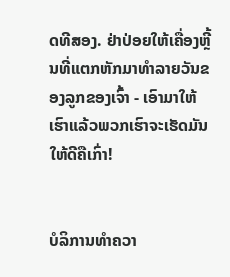ດທີສອງ. ຢ່າປ່ອຍໃຫ້ເຄື່ອງຫຼີ້ນທີ່ແຕກຫັກມາທຳລາຍວັນຂອງລູກຂອງເຈົ້າ - ເອົາມາໃຫ້ເຮົາແລ້ວພວກເຮົາຈະເຮັດມັນໃຫ້ດີຄືເກົ່າ!


ບໍລິການທຳຄວາ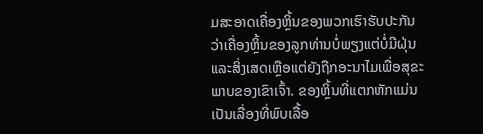ມສະອາດເຄື່ອງຫຼິ້ນຂອງພວກເຮົາຮັບປະກັນວ່າເຄື່ອງຫຼິ້ນຂອງລູກທ່ານບໍ່ພຽງແຕ່ບໍ່ມີຝຸ່ນ ແລະສິ່ງເສດເຫຼືອແຕ່ຍັງຖືກອະນາໄມເພື່ອສຸຂະພາບຂອງເຂົາເຈົ້າ. ຂອງຫຼິ້ນທີ່ແຕກຫັກແມ່ນເປັນເລື່ອງທີ່ພົບເລື້ອ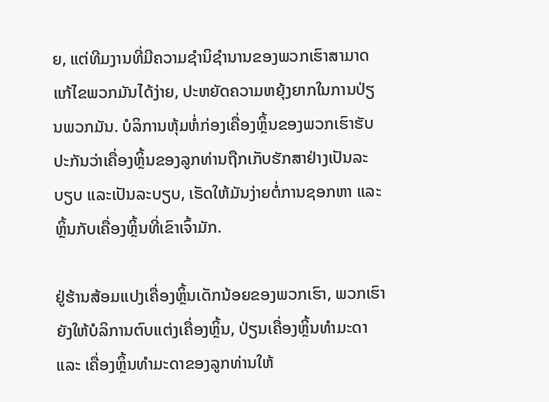ຍ, ແຕ່ທີມງານທີ່ມີຄວາມຊໍານິຊໍານານຂອງພວກເຮົາສາມາດແກ້ໄຂພວກມັນໄດ້ງ່າຍ, ປະຫຍັດຄວາມຫຍຸ້ງຍາກໃນການປ່ຽນພວກມັນ. ບໍລິການຫຸ້ມຫໍ່ກ່ອງເຄື່ອງຫຼິ້ນຂອງພວກເຮົາຮັບປະກັນວ່າເຄື່ອງຫຼິ້ນຂອງລູກທ່ານຖືກເກັບຮັກສາຢ່າງເປັນລະບຽບ ແລະເປັນລະບຽບ, ເຮັດໃຫ້ມັນງ່າຍຕໍ່ການຊອກຫາ ແລະຫຼິ້ນກັບເຄື່ອງຫຼິ້ນທີ່ເຂົາເຈົ້າມັກ.

ຢູ່ຮ້ານສ້ອມແປງເຄື່ອງຫຼິ້ນເດັກນ້ອຍຂອງພວກເຮົາ, ພວກເຮົາຍັງໃຫ້ບໍລິການຕົບແຕ່ງເຄື່ອງຫຼິ້ນ, ປ່ຽນເຄື່ອງຫຼິ້ນທຳມະດາ ແລະ ເຄື່ອງຫຼິ້ນທຳມະດາຂອງລູກທ່ານໃຫ້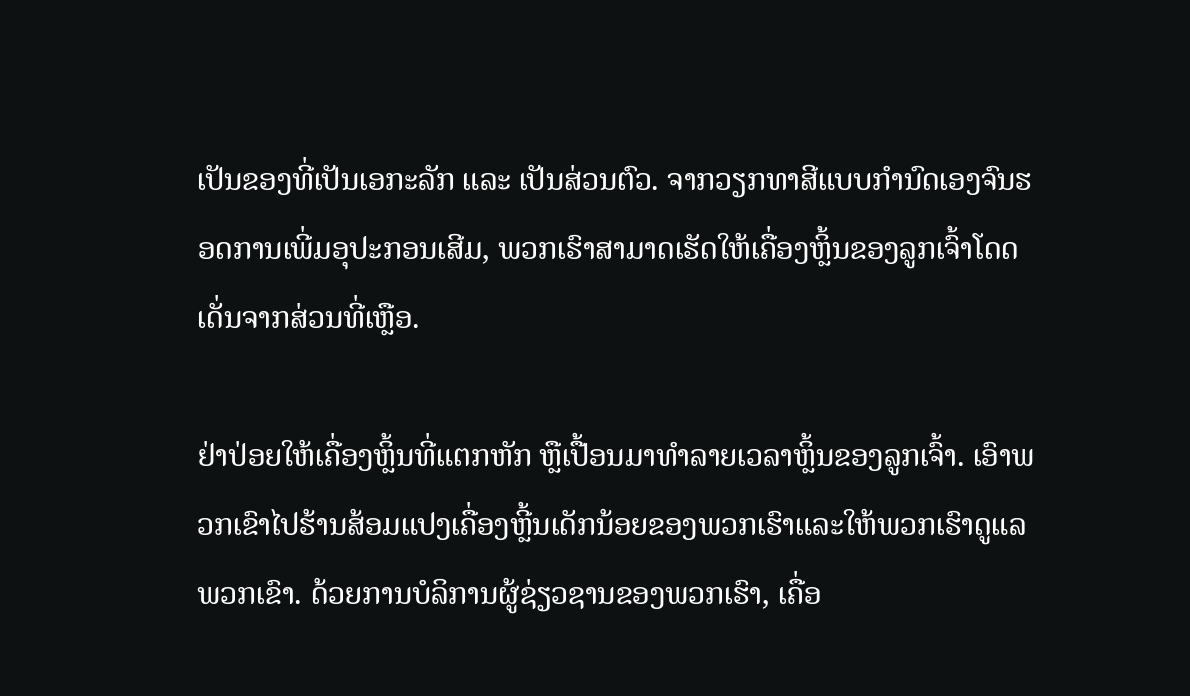ເປັນຂອງທີ່ເປັນເອກະລັກ ແລະ ເປັນສ່ວນຕົວ. ຈາກວຽກທາສີແບບກຳນົດເອງຈົນຮອດການເພີ່ມອຸປະກອນເສີມ, ພວກເຮົາສາມາດເຮັດໃຫ້ເຄື່ອງຫຼິ້ນຂອງລູກເຈົ້າໂດດເດັ່ນຈາກສ່ວນທີ່ເຫຼືອ.

ຢ່າປ່ອຍໃຫ້ເຄື່ອງຫຼິ້ນທີ່ແຕກຫັກ ຫຼືເປື້ອນມາທຳລາຍເວລາຫຼິ້ນຂອງລູກເຈົ້າ. ເອົາພວກເຂົາໄປຮ້ານສ້ອມແປງເຄື່ອງຫຼີ້ນເດັກນ້ອຍຂອງພວກເຮົາແລະໃຫ້ພວກເຮົາດູແລພວກເຂົາ. ດ້ວຍການບໍລິການຜູ້ຊ່ຽວຊານຂອງພວກເຮົາ, ເຄື່ອ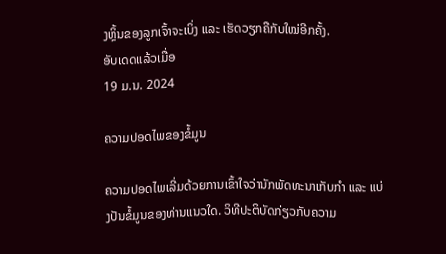ງຫຼິ້ນຂອງລູກເຈົ້າຈະເບິ່ງ ແລະ ເຮັດວຽກຄືກັບໃໝ່ອີກຄັ້ງ.
ອັບເດດແລ້ວເມື່ອ
19 ມ.ນ. 2024

ຄວາມປອດໄພຂອງຂໍ້ມູນ

ຄວາມປອດໄພເລີ່ມດ້ວຍການເຂົ້າໃຈວ່ານັກພັດທະນາເກັບກຳ ແລະ ແບ່ງປັນຂໍ້ມູນຂອງທ່ານແນວໃດ. ວິທີປະຕິບັດກ່ຽວກັບຄວາມ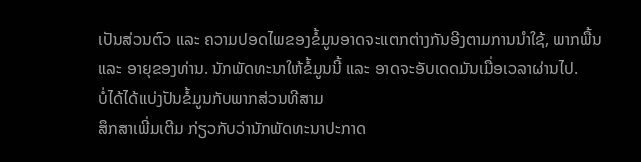ເປັນສ່ວນຕົວ ແລະ ຄວາມປອດໄພຂອງຂໍ້ມູນອາດຈະແຕກຕ່າງກັນອີງຕາມການນຳໃຊ້, ພາກພື້ນ ແລະ ອາຍຸຂອງທ່ານ. ນັກພັດທະນາໃຫ້ຂໍ້ມູນນີ້ ແລະ ອາດຈະອັບເດດມັນເມື່ອເວລາຜ່ານໄປ.
ບໍ່ໄດ້ໄດ້ແບ່ງປັນຂໍ້ມູນກັບພາກສ່ວນທີສາມ
ສຶກສາເພີ່ມເຕີມ ກ່ຽວກັບວ່ານັກພັດທະນາປະກາດ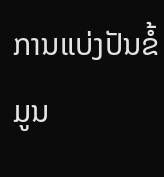ການແບ່ງປັນຂໍ້ມູນ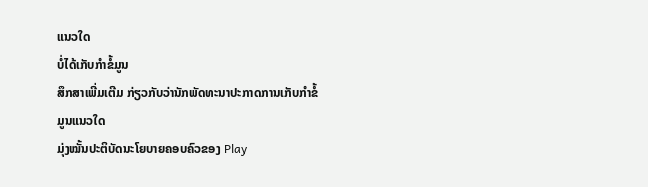ແນວໃດ
ບໍ່ໄດ້ເກັບກຳຂໍ້ມູນ
ສຶກສາເພີ່ມເຕີມ ກ່ຽວກັບວ່ານັກພັດທະນາປະກາດການເກັບກຳຂໍ້ມູນແນວໃດ
ມຸ່ງໝັ້ນປະຕິບັດນະໂຍບາຍຄອບຄົວຂອງ Play